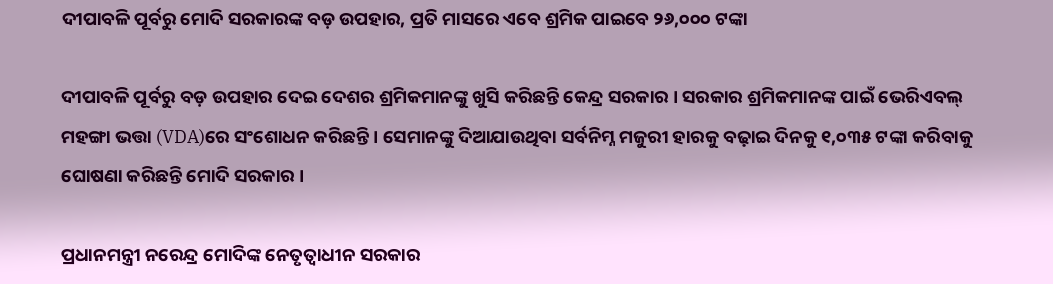ଦୀପାବଳି ପୂର୍ବରୁ ମୋଦି ସରକାରଙ୍କ ବଡ଼ ଉପହାର, ପ୍ରତି ମାସରେ ଏବେ ଶ୍ରମିକ ପାଇବେ ୨୬,୦୦୦ ଟଙ୍କା

ଦୀପାବଳି ପୂର୍ବରୁ ବଡ଼ ଉପହାର ଦେଇ ଦେଶର ଶ୍ରମିକମାନଙ୍କୁ ଖୁସି କରିଛନ୍ତି କେନ୍ଦ୍ର ସରକାର । ସରକାର ଶ୍ରମିକମାନଙ୍କ ପାଇଁ ଭେରିଏବଲ୍ ମହଙ୍ଗା ଭତ୍ତା (VDA)ରେ ସଂଶୋଧନ କରିଛନ୍ତି । ସେମାନଙ୍କୁ ଦିଆଯାଉଥିବା ସର୍ବନିମ୍ନ ମଜୁରୀ ହାରକୁ ବଢ଼ାଇ ଦିନକୁ ୧,୦୩୫ ଟଙ୍କା କରିବାକୁ ଘୋଷଣା କରିଛନ୍ତି ମୋଦି ସରକାର ।

ପ୍ରଧାନମନ୍ତ୍ରୀ ନରେନ୍ଦ୍ର ମୋଦିଙ୍କ ନେତୃତ୍ୱାଧୀନ ସରକାର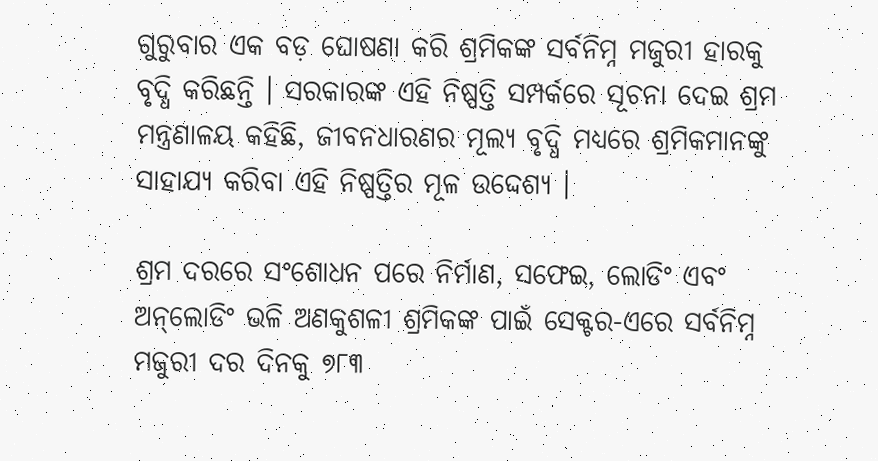ଗୁରୁବାର ଏକ ବଡ଼ ଘୋଷଣା କରି ଶ୍ରମିକଙ୍କ ସର୍ବନିମ୍ନ ମଜୁରୀ ହାରକୁ ବୃଦ୍ଧି କରିଛନ୍ତି । ସରକାରଙ୍କ ଏହି ନିଷ୍ପତ୍ତି ସମ୍ପର୍କରେ ସୂଚନା ଦେଇ ଶ୍ରମ ମନ୍ତ୍ରଣାଳୟ କହିଛି, ଜୀବନଧାରଣର ମୂଲ୍ୟ ବୃଦ୍ଧି ମଧ୍ୟରେ ଶ୍ରମିକମାନଙ୍କୁ ସାହାଯ୍ୟ କରିବା ଏହି ନିଷ୍ପତ୍ତିର ମୂଳ ଉଦ୍ଦେଶ୍ୟ ।

ଶ୍ରମ ଦରରେ ସଂଶୋଧନ ପରେ ନିର୍ମାଣ, ସଫେଇ, ଲୋଡିଂ ଏବଂ ଅନ୍‌ଲୋଡିଂ ଭଳି ଅଣକୁଶଳୀ ଶ୍ରମିକଙ୍କ ପାଇଁ ସେକ୍ଟର-ଏରେ ସର୍ବନିମ୍ନ ମଜୁରୀ ଦର ଦିନକୁ ୭୮୩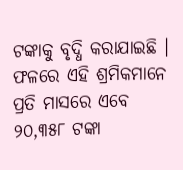ଟଙ୍କାକୁ ବୃଦ୍ଧି କରାଯାଇଛି । ଫଳରେ ଏହି ଶ୍ରମିକମାନେ ପ୍ରତି ମାସରେ ଏବେ ୨୦,୩୫୮ ଟଙ୍କା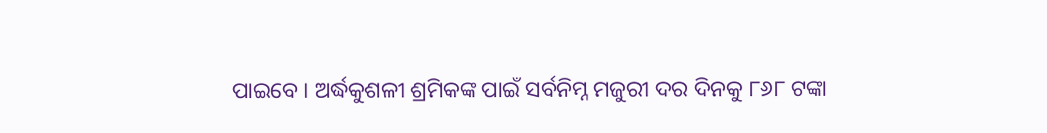ପାଇବେ । ଅର୍ଦ୍ଧକୁଶଳୀ ଶ୍ରମିକଙ୍କ ପାଇଁ ସର୍ବନିମ୍ନ ମଜୁରୀ ଦର ଦିନକୁ ୮୬୮ ଟଙ୍କା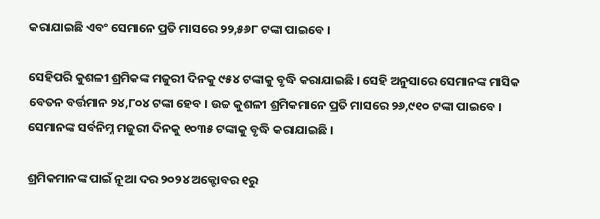କରାଯାଇଛି ଏବଂ ସେମାନେ ପ୍ରତି ମାସରେ ୨୨,୫୬୮ ଟଙ୍କା ପାଇବେ ।

ସେହିପରି କୁଶଳୀ ଶ୍ରମିକଙ୍କ ମଜୁରୀ ଦିନକୁ ୯୫୪ ଟଙ୍କାକୁ ବୃଦ୍ଧି କରାଯାଇଛି । ସେହି ଅନୁସାରେ ସେମାନଙ୍କ ମାସିକ ବେତନ ବର୍ତ୍ତମାନ ୨୪,୮୦୪ ଟଙ୍କା ହେବ । ଉଚ୍ଚ କୁଶଳୀ ଶ୍ରମିକମାନେ ପ୍ରତି ମାସରେ ୨୬,୯୧୦ ଟଙ୍କା ପାଇବେ । ସେମାନଙ୍କ ସର୍ବନିମ୍ନ ମଜୁରୀ ଦିନକୁ ୧୦୩୫ ଟଙ୍କାକୁ ବୃଦ୍ଧି କରାଯାଇଛି ।

ଶ୍ରମିକମାନଙ୍କ ପାଇଁ ନୂଆ ଦର ୨୦୨୪ ଅକ୍ଟୋବର ୧ରୁ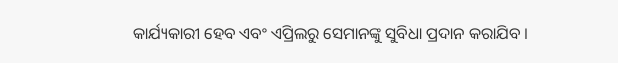କାର୍ଯ୍ୟକାରୀ ହେବ ଏବଂ ଏପ୍ରିଲରୁ ସେମାନଙ୍କୁ ସୁବିଧା ପ୍ରଦାନ କରାଯିବ ।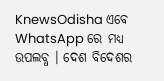KnewsOdisha ଏବେ WhatsApp ରେ ମଧ୍ୟ ଉପଲବ୍ଧ । ଦେଶ ବିଦେଶର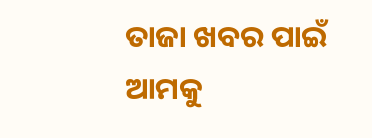ତାଜା ଖବର ପାଇଁ ଆମକୁ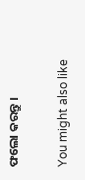ଫଲୋ କରନ୍ତୁ ।

You might also like